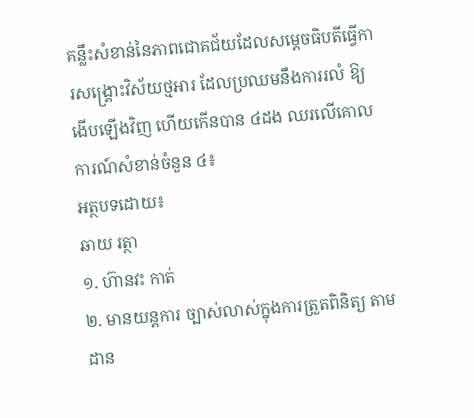គន្លឹះសំខាន់នៃភាពជោគជ័យដែលសម្តេចធិបតីធ្វើការសង្គ្រោះវិស័យថ្មអារ ដែលប្រឈមនឹងការរលំ ឱ្យងើបឡើងវិញ ហើយកើនបាន ៤ដង ឈរលើគោលការណ៍សំខាន់ចំនួន ៤៖
អត្ថបទដោយ៖
ឆាយ រត្ថា
១. ហ៊ានវះ កាត់
២. មានយន្តការ ច្បាស់លាស់ក្នុងការត្រួតពិនិត្យ តាមដាន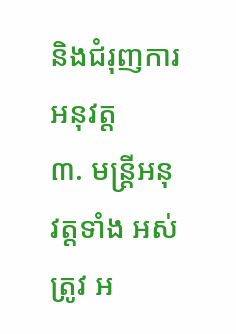និងជំរុញការអនុវត្ត
៣. មន្ត្រីអនុវត្តទាំង អស់ត្រូវ អ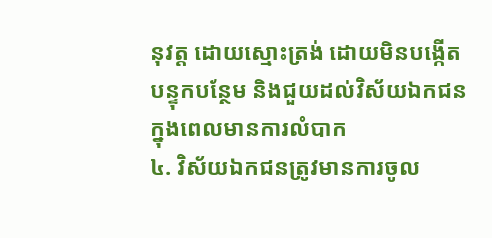នុវត្ត ដោយស្មោះត្រង់ ដោយមិនបង្កើតបន្ទុកបន្ថែម និងជួយដល់វិស័យឯកជនក្នុងពេលមានការលំបាក
៤. វិស័យឯកជនត្រូវមានការចូល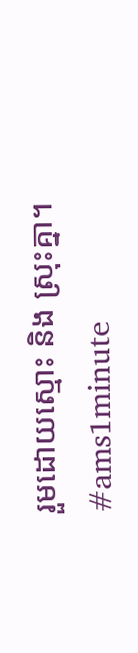រួមដោយស្មោះ និង ស្រុះគ្នា។
#ams1minute